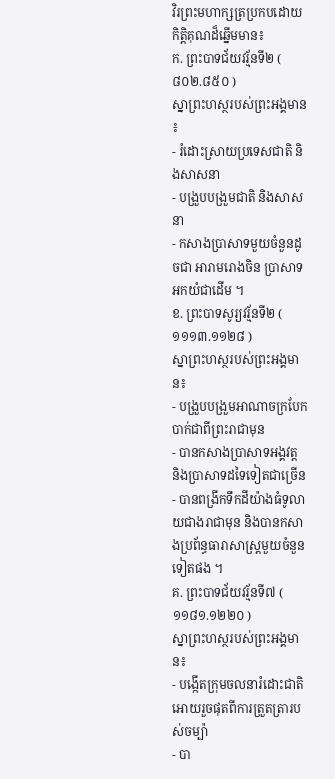វិរព្រះមហាក្សត្រប្រកបដោយកិត្តិគុណដ៏ឆ្នើមមាន៖
ក. ព្រះបាទជ័យវរ្ម័នទី២ ( ៨០២.៨៥០ )
ស្នាព្រះហស្ថរបស់ព្រះអង្គមាន ៖
- រំដោះស្រាយប្រទេសជាតិ និងសាសនា
- បង្រួបបង្រួមជាតិ និងសាសនា
- កសាងប្រាសាទមួយចំនួនដូចជា អារាមរោងចិន ប្រាសាទអកយំជាដើម ។
ខ. ព្រះបាទសូរ្យវរ្ម័នទី២ ( ១១១៣.១១២៨ )
ស្នាព្រះហស្ថរបស់ព្រះអង្គមាន៖
- បង្រួបបង្រួមអាណាចក្របែកបាក់ជាពីព្រះរាជាមុន
- បានកសាងប្រាសាទអង្គវត្ត និងប្រាសាទដទៃទៀតជាច្រើន
- បានពង្រីកទឹកដីយ៉ាងធំទូលាយជាងរាជាមុន និងបានកសាងប្រព័ន្ធធារាសាស្រ្តមួយចំនួនទៀតផង ។
គ. ព្រះបាទជ័យវរ្ម័នទី៧ ( ១១៨១.១២២០ )
ស្នាព្រះហស្ថរបស់ព្រះអង្គមាន៖
- បង្កើតក្រុមចលនារំដោះជាតិ អោយរួចផុតពីការត្រួតត្រារបស់ចម្ប៉ា
- បា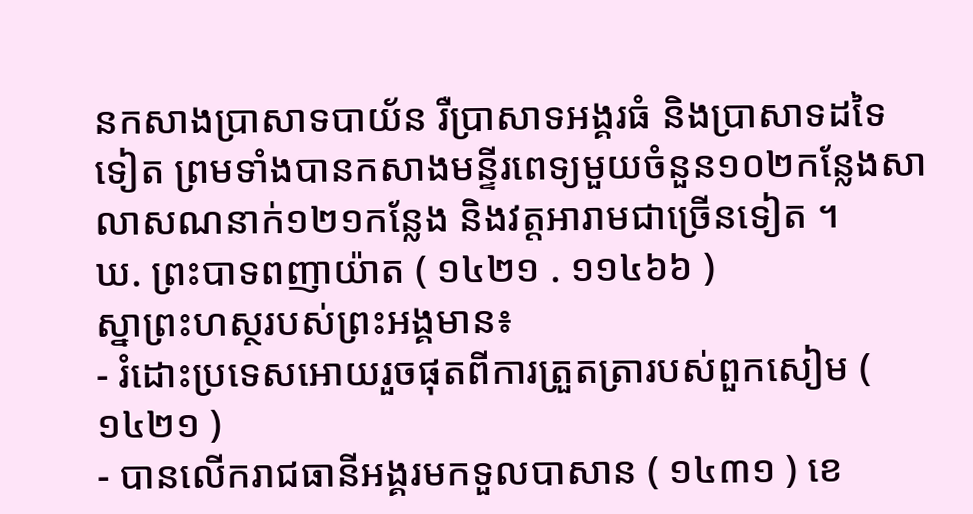នកសាងប្រាសាទបាយ័ន រឺប្រាសាទអង្គរធំ និងប្រាសាទដទៃទៀត ព្រមទាំងបានកសាងមន្ទីរពេទ្យមួយចំនួន១០២កន្លែងសាលាសណនាក់១២១កន្លែង និងវត្តអារាមជាច្រើនទៀត ។
ឃ. ព្រះបាទពញាយ៉ាត ( ១៤២១ . ១១៤៦៦ )
ស្នាព្រះហស្ថរបស់ព្រះអង្គមាន៖
- រំដោះប្រទេសអោយរួចផុតពីការត្រួតត្រារបស់ពួកសៀម ( ១៤២១ )
- បានលើករាជធានីអង្គរមកទួលបាសាន ( ១៤៣១ ) ខេ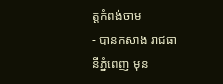ត្តកំពង់ចាម
- បានកសាង រាជធានីភ្នំពេញ មុន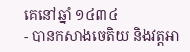គេនៅឆ្នាំ ១៤៣៤
- បានកសាងចេតិយ និងវត្តអា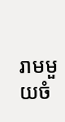រាមមួយចំ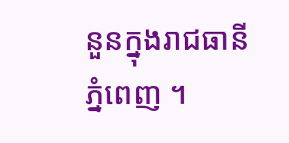នួនក្នុងរាជធានី ភ្នំពេញ ។